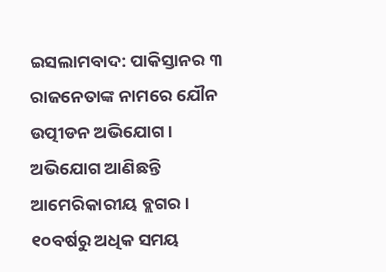ଇସଲାମବାଦ: ପାକିସ୍ତାନର ୩ ରାଜନେତାଙ୍କ ନାମରେ ଯୌନ ଉତ୍ପୀଡନ ଅଭିଯୋଗ । ଅଭିଯୋଗ ଆଣିଛନ୍ତି ଆମେରିକାରୀୟ ବ୍ଲଗର । ୧୦ବର୍ଷରୁ ଅଧିକ ସମୟ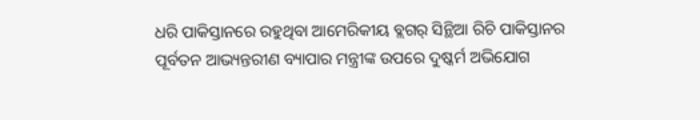ଧରି ପାକିସ୍ତାନରେ ରହୁଥିବା ଆମେରିକୀୟ ବ୍ଲଗର୍ ସିନ୍ଥିଆ ରିଚି ପାକିସ୍ତାନର ପୂର୍ବତନ ଆଭ୍ୟନ୍ତରୀଣ ବ୍ୟାପାର ମନ୍ତ୍ରୀଙ୍କ ଉପରେ ଦୁଷ୍କର୍ମ ଅଭିଯୋଗ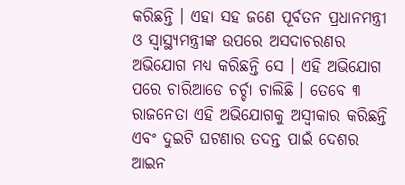କରିଛନ୍ତି । ଏହା ସହ ଜଣେ ପୂର୍ବତନ ପ୍ରଧାନମନ୍ତ୍ରୀ ଓ ସ୍ୱାସ୍ଥ୍ୟମନ୍ତ୍ରୀଙ୍କ ଉପରେ ଅସଦାଚରଣର ଅଭିଯୋଗ ମଧ୍ୟ କରିଛନ୍ତି ସେ । ଏହି ଅଭିଯୋଗ ପରେ ଚାରିଆଡେ ଚର୍ଚ୍ଚା ଚାଲିଛି । ତେବେ ୩ ରାଜନେତା ଏହି ଅଭିଯୋଗକୁ ଅସ୍ୱୀକାର କରିଛନ୍ତି ଏବଂ ଦୁଇଟି ଘଟଣାର ତଦନ୍ତ ପାଇଁ ଦେଶର ଆଇନ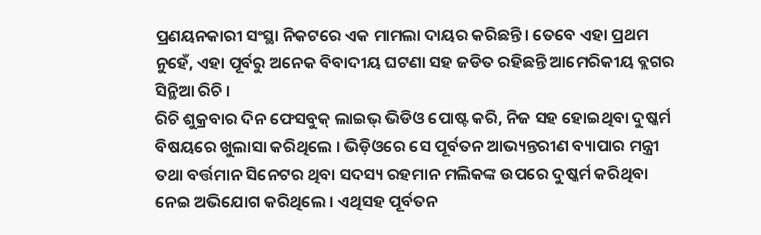ପ୍ରଣୟନକାରୀ ସଂସ୍ଥା ନିକଟରେ ଏକ ମାମଲା ଦାୟର କରିଛନ୍ତି। ତେବେ ଏହା ପ୍ରଥମ ନୁହେଁ, ଏହା ପୂର୍ବରୁ ଅନେକ ବିବାଦୀୟ ଘଟଣା ସହ ଜଡିତ ରହିଛନ୍ତି ଆମେରିକୀୟ ବ୍ଲଗର ସିନ୍ଥିଆ ରିଚି ।
ରିଚି ଶୁକ୍ରବାର ଦିନ ଫେସବୁକ୍ ଲାଇଭ୍ ଭିଡିଓ ପୋଷ୍ଟ କରି, ନିଜ ସହ ହୋଇଥିବା ଦୁଷ୍କର୍ମ ବିଷୟରେ ଖୁଲାସା କରିଥିଲେ । ଭିଡ଼ିଓରେ ସେ ପୂର୍ବତନ ଆଭ୍ୟନ୍ତରୀଣ ବ୍ୟାପାର ମନ୍ତ୍ରୀ ତଥା ବର୍ତ୍ତମାନ ସିନେଟର ଥିବା ସଦସ୍ୟ ରହମାନ ମଲିକଙ୍କ ଉପରେ ଦୁଷ୍କର୍ମ କରିଥିବା ନେଇ ଅଭିଯୋଗ କରିଥିଲେ । ଏଥିସହ ପୂର୍ବତନ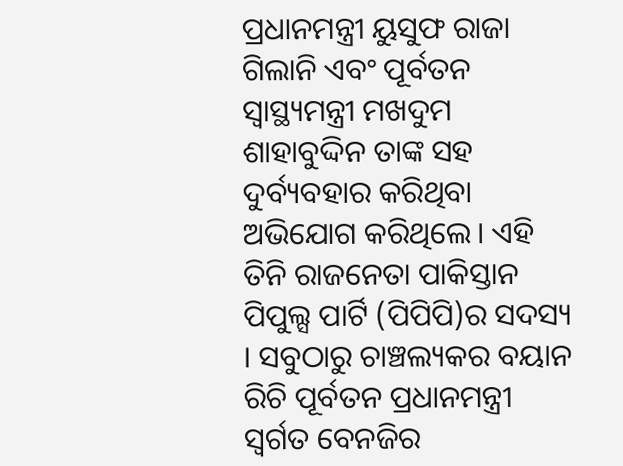ପ୍ରଧାନମନ୍ତ୍ରୀ ୟୁସୁଫ ରାଜା ଗିଲାନି ଏବଂ ପୂର୍ବତନ ସ୍ୱାସ୍ଥ୍ୟମନ୍ତ୍ରୀ ମଖଦୁମ ଶାହାବୁଦ୍ଦିନ ତାଙ୍କ ସହ ଦୁର୍ବ୍ୟବହାର କରିଥିବା ଅଭିଯୋଗ କରିଥିଲେ। ଏହି ତିନି ରାଜନେତା ପାକିସ୍ତାନ ପିପୁଲ୍ସ ପାର୍ଟି (ପିପିପି)ର ସଦସ୍ୟ । ସବୁଠାରୁ ଚାଞ୍ଚଲ୍ୟକର ବୟାନ ରିଚି ପୂର୍ବତନ ପ୍ରଧାନମନ୍ତ୍ରୀ ସ୍ୱର୍ଗତ ବେନଜିର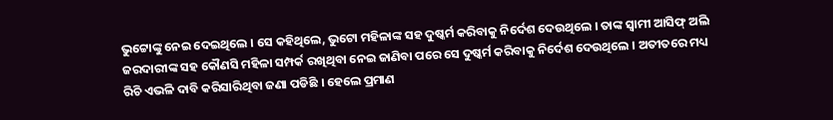ଭୁଟ୍ଟୋଙ୍କୁ ନେଇ ଦେଇଥିଲେ । ସେ କହିଥିଲେ, ଭୁଟୋ ମହିଳାଙ୍କ ସହ ଦୁଷ୍କର୍ମ କରିବାକୁ ନିର୍ଦେଶ ଦେଉଥିଲେ । ତାଙ୍କ ସ୍ୱାମୀ ଆସିଫ୍ ଅଲି ଜରଦାରୀଙ୍କ ସହ କୌଣସି ମହିଳା ସମ୍ପର୍କ ରଖିଥିବା ନେଇ ଜାଣିବା ପରେ ସେ ଦୁଷ୍କର୍ମ କରିବାକୁ ନିର୍ଦେଶ ଦେଉଥିଲେ । ଅତୀତରେ ମଧ୍ୟ ରିଚି ଏଭଳି ଦାବି କରିସାରିଥିବା ଜଣା ପଡିଛି । ହେଲେ ପ୍ରମାଣ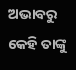ଅଭାବରୁ କେହି ତାଙ୍କୁ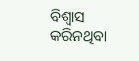ବିଶ୍ୱାସ କରିନଥିବା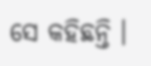ସେ କହିଛନ୍ତି ।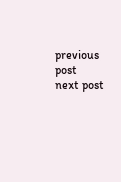previous post
next post